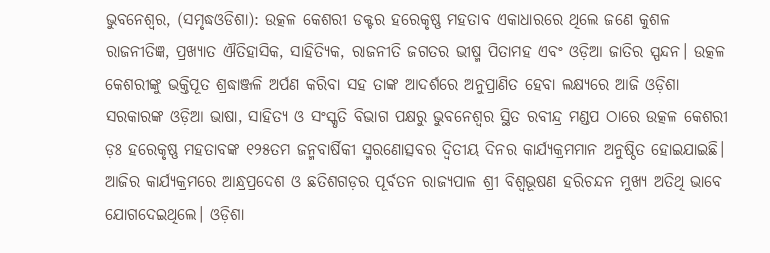ଭୁବନେଶ୍ୱର, (ସମୃଦ୍ଧଓଡିଶା): ଉତ୍କଳ କେଶରୀ ଡକ୍ଟର ହରେକୃଷ୍ଣ ମହତାବ ଏକାଧାରରେ ଥିଲେ ଜଣେ କୁଶଳ ରାଜନୀତିଜ୍ଞ, ପ୍ରଖ୍ୟାତ ଐତିହାସିକ, ସାହିତ୍ୟିକ, ରାଜନୀତି ଜଗତର ଭୀଷ୍ମ ପିତାମହ ଏବଂ ଓଡ଼ିଆ ଜାତିର ସ୍ପନ୍ଦନ। ଉତ୍କଳ କେଶରୀଙ୍କୁ ଭକ୍ତିପୂତ ଶ୍ରଦ୍ଧାଞ୍ଜଳି ଅର୍ପଣ କରିବା ସହ ତାଙ୍କ ଆଦର୍ଶରେ ଅନୁପ୍ରାଣିତ ହେବା ଲକ୍ଷ୍ୟରେ ଆଜି ଓଡ଼ିଶା ସରକାରଙ୍କ ଓଡ଼ିଆ ଭାଷା, ସାହିତ୍ୟ ଓ ସଂସ୍କୃତି ବିଭାଗ ପକ୍ଷରୁ ଭୁବନେଶ୍ୱର ସ୍ଥିତ ରବୀନ୍ଦ୍ର ମଣ୍ଡପ ଠାରେ ଉତ୍କଳ କେଶରୀ ଡ଼ଃ ହରେକୃଷ୍ଣ ମହତାବଙ୍କ ୧୨୫ତମ ଜନ୍ମବାର୍ଷିକୀ ସ୍ମରଣୋତ୍ସବର ଦ୍ଵିତୀୟ ଦିନର କାର୍ଯ୍ୟକ୍ରମମାନ ଅନୁଷ୍ଠିତ ହୋଇଯାଇଛି। ଆଜିର କାର୍ଯ୍ୟକ୍ରମରେ ଆନ୍ଧ୍ରପ୍ରଦେଶ ଓ ଛତିଶଗଡ଼ର ପୂର୍ବତନ ରାଜ୍ୟପାଳ ଶ୍ରୀ ବିଶ୍ୱଭୂଷଣ ହରିଚନ୍ଦନ ମୁଖ୍ୟ ଅତିଥି ଭାବେ ଯୋଗଦେଇଥିଲେ। ଓଡ଼ିଶା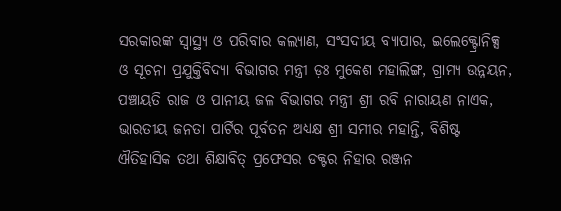ସରକାରଙ୍କ ସ୍ୱାସ୍ଥ୍ୟ ଓ ପରିବାର କଲ୍ୟାଣ, ସଂସଦୀୟ ବ୍ୟାପାର, ଇଲେକ୍ଟ୍ରୋନିକ୍ସ ଓ ସୂଚନା ପ୍ରଯୁକ୍ତିବିଦ୍ୟା ବିଭାଗର ମନ୍ତ୍ରୀ ଡ଼ଃ ମୁକେଶ ମହାଲିଙ୍ଗ, ଗ୍ରାମ୍ୟ ଉନ୍ନୟନ, ପଞ୍ଚାୟତି ରାଜ ଓ ପାନୀୟ ଜଳ ବିଭାଗର ମନ୍ତ୍ରୀ ଶ୍ରୀ ରବି ନାରାୟଣ ନାଏକ, ଭାରତୀୟ ଜନତା ପାର୍ଟିର ପୂର୍ବତନ ଅଧ୍ୟକ୍ଷ ଶ୍ରୀ ସମୀର ମହାନ୍ତି, ବିଶିଷ୍ଟ ଐତିହାସିକ ତଥା ଶିକ୍ଷାବିତ୍ ପ୍ରଫେସର ଡକ୍ଟର ନିହାର ରଞ୍ଜନ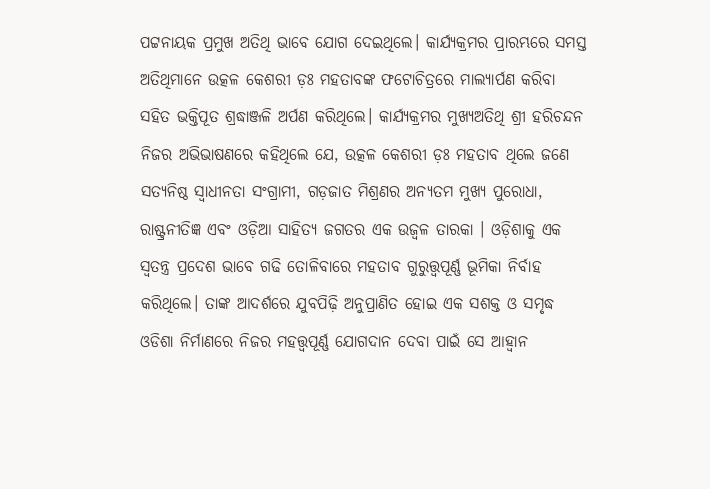ପଟ୍ଟନାୟକ ପ୍ରମୁଖ ଅତିଥି ଭାବେ ଯୋଗ ଦେଇଥିଲେ। କାର୍ଯ୍ୟକ୍ରମର ପ୍ରାରମ୍ଭରେ ସମସ୍ତ ଅତିଥିମାନେ ଉତ୍କଳ କେଶରୀ ଡ଼ଃ ମହତାବଙ୍କ ଫଟୋଚିତ୍ରରେ ମାଲ୍ୟାର୍ପଣ କରିବା ସହିତ ଭକ୍ତିପୂତ ଶ୍ରଦ୍ଧାଞ୍ଜଳି ଅର୍ପଣ କରିଥିଲେ। କାର୍ଯ୍ୟକ୍ରମର ମୁଖ୍ୟଅତିଥି ଶ୍ରୀ ହରିଚନ୍ଦନ ନିଜର ଅଭିଭାଷଣରେ କହିଥିଲେ ଯେ, ଉତ୍କଳ କେଶରୀ ଡ଼ଃ ମହତାବ ଥିଲେ ଜଣେ ସତ୍ୟନିଷ୍ଠ ସ୍ୱାଧୀନତା ସଂଗ୍ରାମୀ, ଗଡ଼ଜାତ ମିଶ୍ରଣର ଅନ୍ୟତମ ମୁଖ୍ୟ ପୁରୋଧା, ରାଷ୍ଟ୍ରନୀତିଜ୍ଞ ଏବଂ ଓଡ଼ିଆ ସାହିତ୍ୟ ଜଗତର ଏକ ଉଜ୍ବଳ ତାରକା । ଓଡ଼ିଶାକୁ ଏକ ସ୍ୱତନ୍ତ୍ର ପ୍ରଦେଶ ଭାବେ ଗଢି ତୋଳିବାରେ ମହତାବ ଗୁରୁତ୍ତ୍ୱପୂର୍ଣ୍ଣ ଭୂମିକା ନିର୍ବାହ କରିଥିଲେ। ତାଙ୍କ ଆଦର୍ଶରେ ଯୁବପିଢ଼ି ଅନୁପ୍ରାଣିତ ହୋଇ ଏକ ସଶକ୍ତ ଓ ସମୃଦ୍ଧ ଓଡିଶା ନିର୍ମାଣରେ ନିଜର ମହତ୍ତ୍ୱପୂର୍ଣ୍ଣ ଯୋଗଦାନ ଦେବା ପାଇଁ ସେ ଆହ୍ୱାନ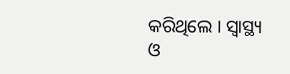କରିଥିଲେ । ସ୍ୱାସ୍ଥ୍ୟ ଓ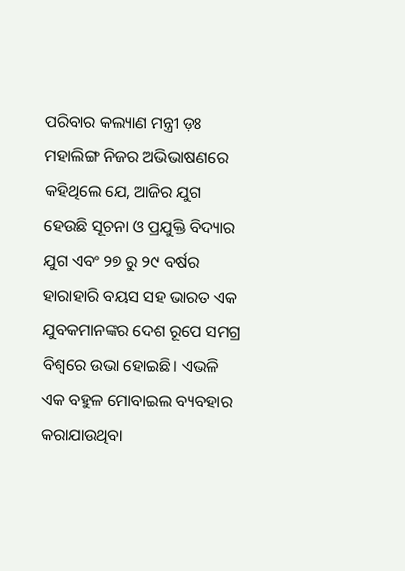ପରିବାର କଲ୍ୟାଣ ମନ୍ତ୍ରୀ ଡ଼ଃ ମହାଲିଙ୍ଗ ନିଜର ଅଭିଭାଷଣରେ କହିଥିଲେ ଯେ, ଆଜିର ଯୁଗ ହେଉଛି ସୂଚନା ଓ ପ୍ରଯୁକ୍ତି ବିଦ୍ୟାର ଯୁଗ ଏବଂ ୨୭ ରୁ ୨୯ ବର୍ଷର ହାରାହାରି ବୟସ ସହ ଭାରତ ଏକ ଯୁବକମାନଙ୍କର ଦେଶ ରୂପେ ସମଗ୍ର ବିଶ୍ୱରେ ଉଭା ହୋଇଛି। ଏଭଳି ଏକ ବହୁଳ ମୋବାଇଲ ବ୍ୟବହାର କରାଯାଉଥିବା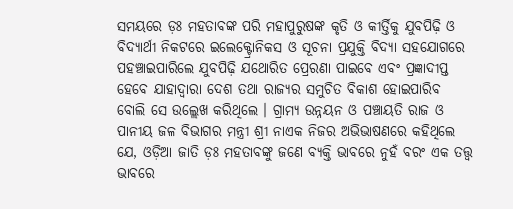ସମୟରେ ଡ଼ଃ ମହତାବଙ୍କ ପରି ମହାପୁରୁଷଙ୍କ କୃତି ଓ କୀର୍ତ୍ତିକୁ ଯୁବପିଢ଼ି ଓ ବିଦ୍ୟାର୍ଥୀ ନିକଟରେ ଇଲେକ୍ଟ୍ରୋନିକସ ଓ ସୂଚନା ପ୍ରଯୁକ୍ତି ବିଦ୍ୟା ସହଯୋଗରେ ପହଞ୍ଚାଇପାରିଲେ ଯୁବପିଢ଼ି ଯଥୋରିତ ପ୍ରେରଣା ପାଇବେ ଏବଂ ପ୍ରଜ୍ଞାଦୀପ୍ତ ହେବେ ଯାହାଦ୍ୱାରା ଦେଶ ତଥା ରାଜ୍ୟର ସମୁଚିତ ବିକାଶ ହୋଇପାରିବ ବୋଲି ସେ ଉଲ୍ଲେଖ କରିଥିଲେ । ଗ୍ରାମ୍ୟ ଉନ୍ନୟନ ଓ ପଞ୍ଚାୟତି ରାଜ ଓ ପାନୀୟ ଜଳ ବିଭାଗର ମନ୍ତ୍ରୀ ଶ୍ରୀ ନାଏକ ନିଜର ଅଭିଭାଷଣରେ କହିଥିଲେ ଯେ, ଓଡ଼ିଆ ଜାତି ଡ଼ଃ ମହତାବଙ୍କୁ ଜଣେ ବ୍ୟକ୍ତି ଭାବରେ ନୁହଁ ବରଂ ଏକ ତତ୍ତ୍ୱ ଭାବରେ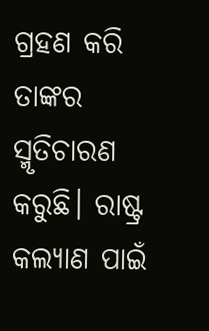ଗ୍ରହଣ କରି ତାଙ୍କର ସ୍ମୃତିଚାରଣ କରୁଛି। ରାଷ୍ଟ୍ର କଲ୍ୟାଣ ପାଇଁ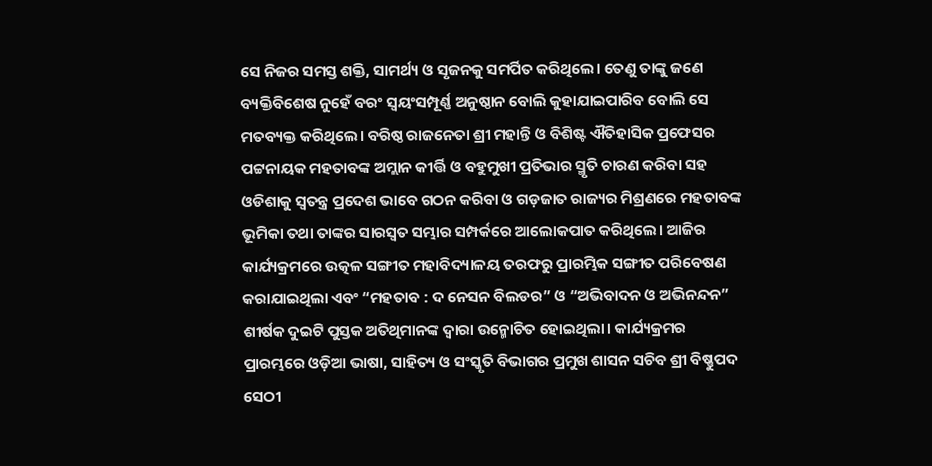ସେ ନିଜର ସମସ୍ତ ଶକ୍ତି, ସାମର୍ଥ୍ୟ ଓ ସୃଜନକୁ ସମର୍ପିତ କରିଥିଲେ। ତେଣୁ ତାଙ୍କୁ ଜଣେ ବ୍ୟକ୍ତିବିଶେଷ ନୁହେଁ ବରଂ ସ୍ୱୟଂସମ୍ପୂର୍ଣ୍ଣ ଅନୁଷ୍ଠାନ ବୋଲି କୁହାଯାଇପାରିବ ବୋଲି ସେ ମତବ୍ୟକ୍ତ କରିଥିଲେ। ବରିଷ୍ଠ ରାଜନେତା ଶ୍ରୀ ମହାନ୍ତି ଓ ବିଶିଷ୍ଟ ଐତିହାସିକ ପ୍ରଫେସର ପଟ୍ଟନାୟକ ମହତାବଙ୍କ ଅମ୍ଲାନ କୀର୍ତ୍ତି ଓ ବହୁମୁଖୀ ପ୍ରତିଭାର ସ୍ମୃତି ଚାରଣ କରିବା ସହ ଓଡିଶାକୁ ସ୍ୱତନ୍ତ୍ର ପ୍ରଦେଶ ଭାବେ ଗଠନ କରିବା ଓ ଗଡ଼ଜାତ ରାଜ୍ୟର ମିଶ୍ରଣରେ ମହତାବଙ୍କ ଭୂମିକା ତଥା ତାଙ୍କର ସାରସ୍ୱତ ସମ୍ଭାର ସମ୍ପର୍କରେ ଆଲୋକପାତ କରିଥିଲେ। ଆଜିର କାର୍ଯ୍ୟକ୍ରମରେ ଉତ୍କଳ ସଙ୍ଗୀତ ମହାବିଦ୍ୟାଳୟ ତରଫରୁ ପ୍ରାରମ୍ଭିକ ସଙ୍ଗୀତ ପରିବେଷଣ କରାଯାଇଥିଲା ଏବଂ “ମହତାବ : ଦ ନେସନ ବିଲଡର” ଓ “ଅଭିବାଦନ ଓ ଅଭିନନ୍ଦନ” ଶୀର୍ଷକ ଦୁଇଟି ପୁସ୍ତକ ଅତିଥିମାନଙ୍କ ଦ୍ୱାରା ଉନ୍ମୋଚିତ ହୋଇଥିଲା। କାର୍ଯ୍ୟକ୍ରମର ପ୍ରାରମ୍ଭରେ ଓଡ଼ିଆ ଭାଷା, ସାହିତ୍ୟ ଓ ସଂସ୍କୃତି ବିଭାଗର ପ୍ରମୁଖ ଶାସନ ସଚିବ ଶ୍ରୀ ବିଷ୍ଣୁପଦ ସେଠୀ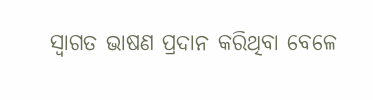ସ୍ୱାଗତ ଭାଷଣ ପ୍ରଦାନ କରିଥିବା ବେଳେ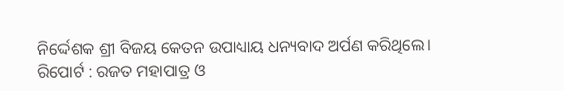ନିର୍ଦ୍ଦେଶକ ଶ୍ରୀ ବିଜୟ କେତନ ଉପାଧ୍ୟାୟ ଧନ୍ୟବାଦ ଅର୍ପଣ କରିଥିଲେ।
ରିପୋର୍ଟ : ରଜତ ମହାପାତ୍ର ଓ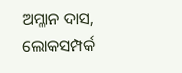ଅମ୍ଳାନ ଦାସ, ଲୋକସମ୍ପର୍କ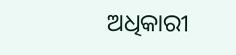ଅଧିକାରୀ